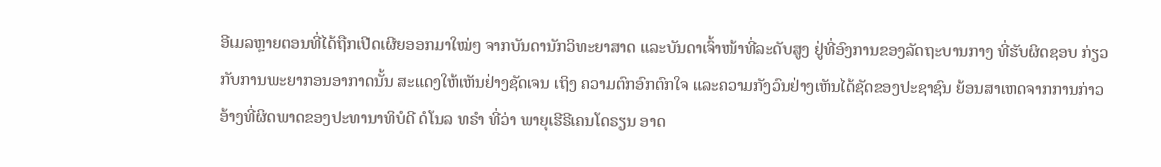ອີເມລຫຼາຍຕອນທີ່ໄດ້ຖືກເປີດເຜີຍອອກມາໃໝ່ໆ ຈາກບັນດານັກວິທະຍາສາດ ແລະບັນດາເຈົ້າໜ້າທີ່ລະດັບສູງ ຢູ່ທີ່ອົງການຂອງລັດຖະບານກາງ ທີ່ຮັບຜິດຊອບ ກ່ຽວກັບການພະຍາກອນອາກາດນັ້ນ ສະແດງໃຫ້ເຫັນຢ່າງຊັດເຈນ ເຖິງ ຄວາມຕົກອົກຕົກໃຈ ແລະຄວາມກັງວົນຢ່າງເຫັນໄດ້ຊັດຂອງປະຊາຊົນ ຍ້ອນສາເຫດຈາກການກ່າວອ້າງທີ່ຜິດພາດຂອງປະທານາທິບໍດີ ດໍໂນລ ທຣຳ ທີ່ວ່າ ພາຍຸເຮີຣີເຄນໂດຣຽນ ອາດ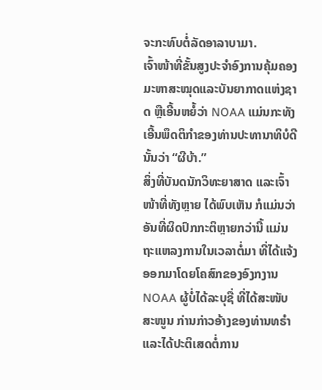ຈະກະທົບຕໍ່ລັດອາລາບາມາ.
ເຈົ້າໜ້າທີ່ຂັ້ນສູງປະຈຳອົງການຄຸ້ມຄອງມະຫາສະໝຸດແລະບັນຍາກາດແຫ່ງຊາດ ຫຼືເອີ້ນຫຍໍ້ວ່າ NOAA ແມ່ນກະທັງເອີ້ນພຶດຕິກຳຂອງທ່ານປະທານາທິບໍດີ ນັ້ນວ່າ “ຜີບ້າ.”
ສິ່ງທີ່ບັນດນັກວິທະຍາສາດ ແລະເຈົ້າໜ້າທີ່ທັງຫຼາຍ ໄດ້ພົບເຫັນ ກໍແມ່ນວ່າ ອັນທີ່ຜິດປົກກະຕິຫຼາຍກວ່ານີ້ ແມ່ນຖະແຫລງການໃນເວລາຕໍ່ມາ ທີ່ໄດ້ແຈ້ງອອກມາໂດຍໂຄສົກຂອງອົງກງານ NOAA ຜູ້ບໍ່ໄດ້ລະບຸຊື່ ທີ່ໄດ້ສະໜັບສະໜູນ ກ່ານກ່າວອ້າງຂອງທ່ານທຣຳ ແລະໄດ້ປະຕິເສດຕໍ່ການ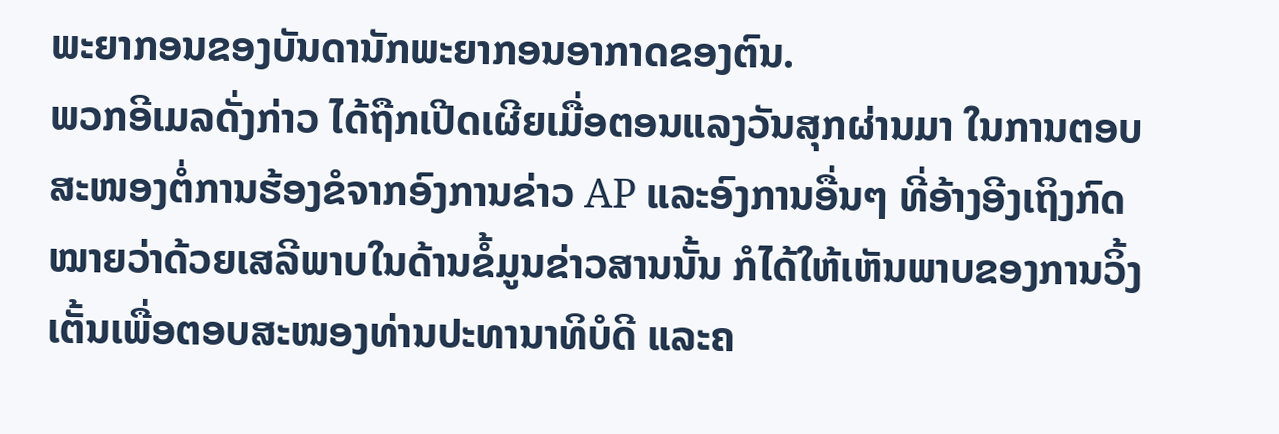ພະຍາກອນຂອງບັນດານັກພະຍາກອນອາກາດຂອງຕົນ.
ພວກອີເມລດັ່ງກ່າວ ໄດ້ຖືກເປີດເຜີຍເມື່ອຕອນແລງວັນສຸກຜ່ານມາ ໃນການຕອບສະໜອງຕໍ່ການຮ້ອງຂໍຈາກອົງການຂ່າວ AP ແລະອົງການອື່ນໆ ທີ່ອ້າງອີງເຖິງກົດໝາຍວ່າດ້ວຍເສລີພາບໃນດ້ານຂໍ້ມູນຂ່າວສານນັ້ນ ກໍໄດ້ໃຫ້ເຫັນພາບຂອງການວິ້ງເຕັ້ນເພື່ອຕອບສະໜອງທ່ານປະທານາທິບໍດີ ແລະຄ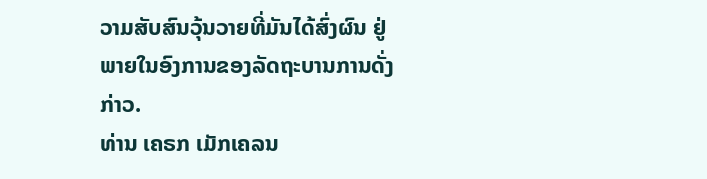ວາມສັບສົນວຸ້ນວາຍທີ່ມັນໄດ້ສົ່ງຜົນ ຢູ່ພາຍໃນອົງການຂອງລັດຖະບານການດັ່ງກ່າວ.
ທ່ານ ເຄຣກ ເມັກເຄລນ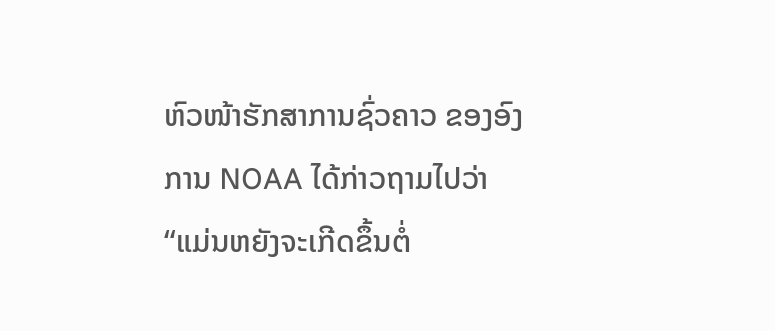ຫົວໜ້າຮັກສາການຊົ່ວຄາວ ຂອງອົງການ NOAA ໄດ້ກ່າວຖາມໄປວ່າ “ແມ່ນຫຍັງຈະເກີດຂຶ້ນຕໍ່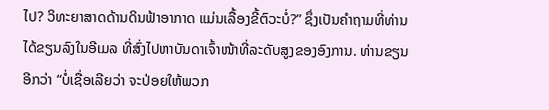ໄປ? ວິທະຍາສາດດ້ານດິນຟ້າອາກາດ ແມ່ນເລື້ອງຂີ້ຕົວະບໍ່?” ຊຶ່ງເປັນຄຳຖາມທີ່ທ່ານໄດ້ຂຽນລົງໃນອີເມລ ທີ່ສົ່ງໄປຫາບັນດາເຈົ້າໜ້າທີ່ລະດັບສູງຂອງອົງການ. ທ່ານຂຽນອີກວ່າ “ບໍ່ເຊື່ອເລີຍວ່າ ຈະປ່ອຍໃຫ້ພວກ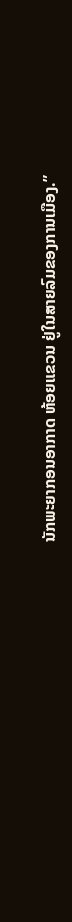ນັກພະຍາກອນອາກາດ ຫ້ອຍແຂວນ ຢູ່ໃນສາຍລົມຂອງການເມືອງ.”